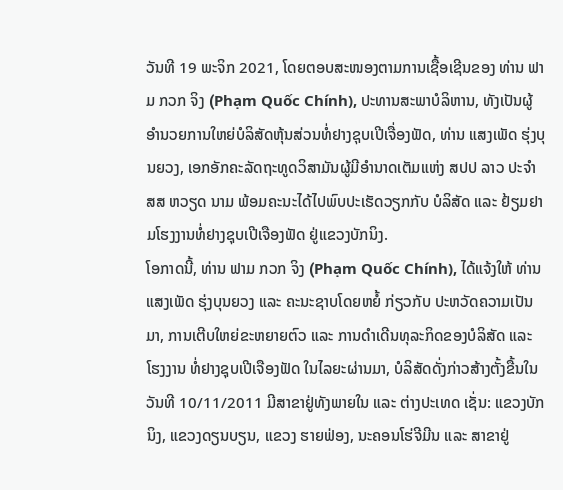ວັນທີ 19 ພະຈິກ 2021, ໂດຍຕອບສະໜອງຕາມການເຊື້ອເຊີນຂອງ ທ່ານ ຟາມ ກວກ ຈິງ (Phạm Quốc Chính), ປະທານສະພາບໍລິຫານ, ທັງເປັນຜູ້ອຳນວຍການໃຫຍ່ບໍລິສັດຫຸ້ນສ່ວນທໍ່ຢາງຊຸບເປີເຈື່ອງຟັດ, ທ່ານ ແສງເພັດ ຮຸ່ງບຸນຍວງ, ເອກອັກຄະລັດຖະທູດວິສາມັນຜູ້ມີອຳນາດເຕັມແຫ່ງ ສປປ ລາວ ປະຈຳ ສສ ຫວຽດ ນາມ ພ້ອມຄະນະໄດ້ໄປພົບປະເຮັດວຽກກັບ ບໍລິສັດ ແລະ ຢ້ຽມຢາມໂຮງງານທໍ່ຢາງຊຸບເປີເຈືອງຟັດ ຢູ່ແຂວງບັກນິງ.
ໂອກາດນີ້, ທ່ານ ຟາມ ກວກ ຈິງ (Phạm Quốc Chính), ໄດ້ແຈ້ງໃຫ້ ທ່ານ ແສງເພັດ ຮຸ່ງບຸນຍວງ ແລະ ຄະນະຊາບໂດຍຫຍໍ້ ກ່ຽວກັບ ປະຫວັດຄວາມເປັນມາ, ການເຕີບໃຫຍ່ຂະຫຍາຍຕົວ ແລະ ການດໍາເດີນທຸລະກິດຂອງບໍລິສັດ ແລະ ໂຮງງານ ທໍ່ຢາງຊຸບເປີເຈືອງຟັດ ໃນໄລຍະຜ່ານມາ, ບໍລິສັດດັ່ງກ່າວສ້າງຕັ້ງຂື້ນໃນວັນທີ 10/11/2011 ມີສາຂາຢູ່ທັງພາຍໃນ ແລະ ຕ່າງປະເທດ ເຊັ່ນ: ແຂວງບັກນິງ, ແຂວງດຽນບຽນ, ແຂວງ ຮາຍຟ່ອງ, ນະຄອນໂຮ່ຈີມີນ ແລະ ສາຂາຢູ່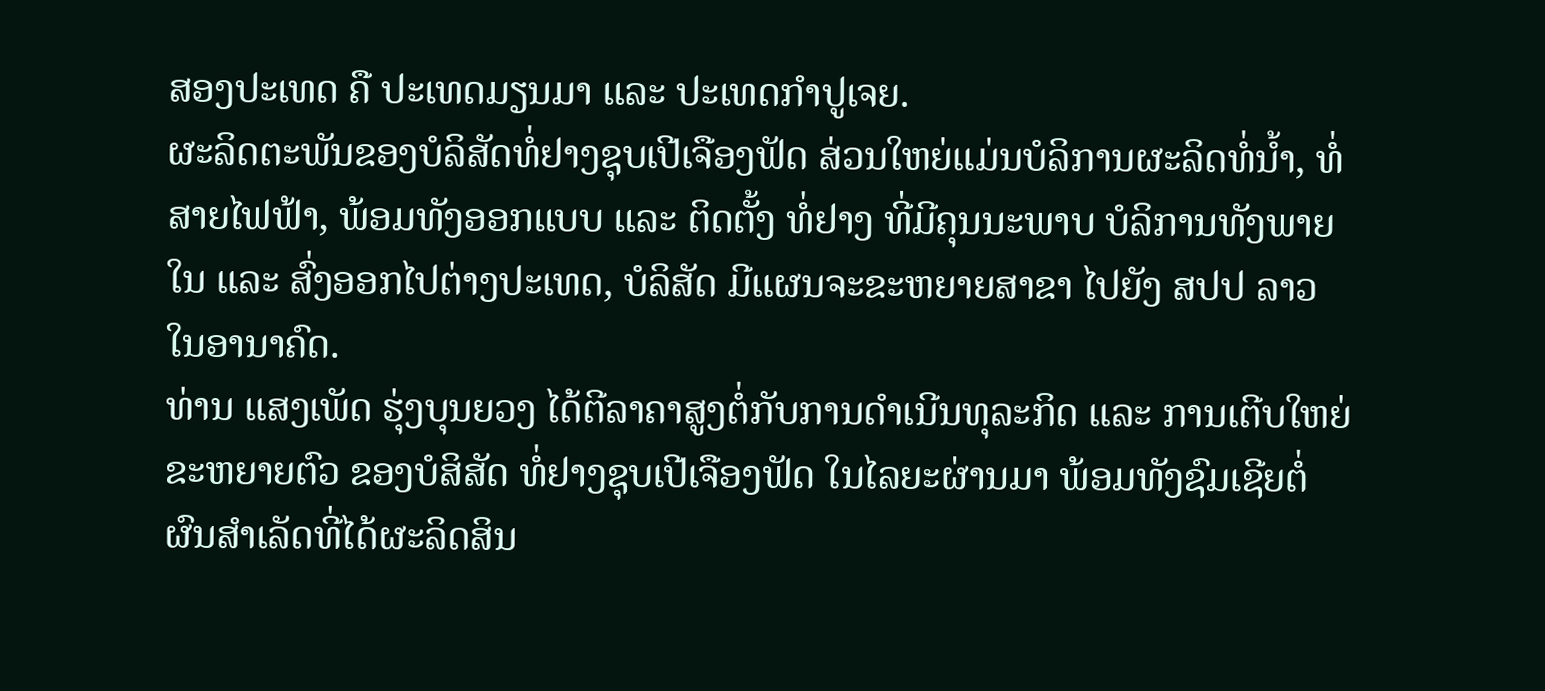ສອງປະເທດ ຄື ປະເທດມຽນມາ ແລະ ປະເທດກຳປູເຈຍ.
ຜະລິດຕະພັນຂອງບໍລິສັດທໍ່ຢາງຊຸບເປີເຈືອງຟັດ ສ່ວນໃຫຍ່ແມ່ນບໍລິການຜະລິດທໍ່ນ້ຳ, ທໍ່ສາຍໄຟຟ້າ, ພ້ອມທັງອອກແບບ ແລະ ຕິດຕັ້ງ ທໍ່ຢາງ ທີ່ມີຄຸນນະພາບ ບໍລິການທັງພາຍໃນ ແລະ ສົ່ງອອກໄປຕ່າງປະເທດ, ບໍລິສັດ ມີແຜນຈະຂະຫຍາຍສາຂາ ໄປຍັງ ສປປ ລາວ ໃນອານາຄົດ.
ທ່ານ ແສງເພັດ ຮຸ່ງບຸນຍວງ ໄດ້ຕີລາຄາສູງຕໍ່ກັບການດໍາເນີນທຸລະກິດ ແລະ ການເຕີບໃຫຍ່ຂະຫຍາຍຕົວ ຂອງບໍສິສັດ ທໍ່ຢາງຊຸບເປີເຈືອງຟັດ ໃນໄລຍະຜ່ານມາ ພ້ອມທັງຊົມເຊີຍຕໍ່ຜົນສຳເລັດທີ່ໄດ້ຜະລິດສິນ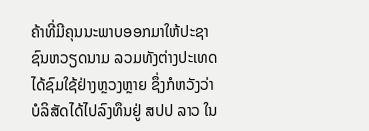ຄ້າທີ່ມີຄຸນນະພາບອອກມາໃຫ້ປະຊາຊົນຫວຽດນາມ ລວມທັງຕ່າງປະເທດ ໄດ້ຊົມໃຊ້ຢ່າງຫຼວງຫຼາຍ ຊຶ່ງກໍຫວັງວ່າ ບໍລິສັດໄດ້ໄປລົງທຶນຢູ່ ສປປ ລາວ ໃນ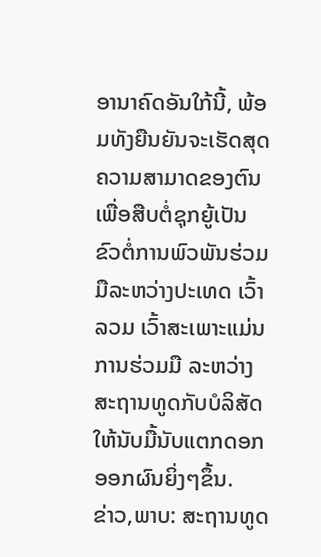ອານາຄົດອັນໃກ້ນີ້, ພ້ອມທັງຍືນຍັນຈະເຮັດສຸດຄວາມສາມາດຂອງຕົນ ເພື່ອສືບຕໍ່ຊຸກຍູ້ເປັນຂົວຕໍ່ການພົວພັນຮ່ວມມືລະຫວ່າງປະເທດ ເວົ້າລວມ ເວົ້າສະເພາະແມ່ນການຮ່ວມມື ລະຫວ່າງ ສະຖານທູດກັບບໍລິສັດ ໃຫ້ນັບມື້ນັບແຕກດອກອອກຜົນຍິ່ງໆຂຶ້ນ.
ຂ່າວ,ພາບ: ສະຖານທູດ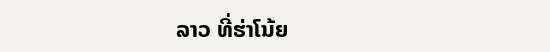ລາວ ທີ່ຮ່າໂນ້ຍ